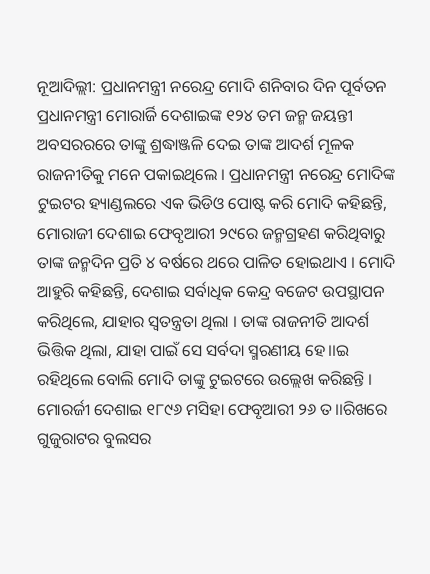ନୂଆଦିଲ୍ଲୀ: ପ୍ରଧାନମନ୍ତ୍ରୀ ନରେନ୍ଦ୍ର ମୋଦି ଶନିବାର ଦିନ ପୂର୍ବତନ ପ୍ରଧାନମନ୍ତ୍ରୀ ମୋରାର୍ଜି ଦେଶାଇଙ୍କ ୧୨୪ ତମ ଜନ୍ମ ଜୟନ୍ତୀ ଅବସରରରେ ତାଙ୍କୁ ଶ୍ରଦ୍ଧାଞ୍ଜଳି ଦେଇ ତାଙ୍କ ଆଦର୍ଶ ମୂଳକ ରାଜନୀତିକୁ ମନେ ପକାଇଥିଲେ । ପ୍ରଧାନମନ୍ତ୍ରୀ ନରେନ୍ଦ୍ର ମୋଦିଙ୍କ ଟୁଇଟର ହ୍ୟାଣ୍ଡଲରେ ଏକ ଭିଡିଓ ପୋଷ୍ଟ କରି ମୋଦି କହିଛନ୍ତି, ମୋରାଜୀ ଦେଶାଇ ଫେବୃଆରୀ ୨୯ରେ ଜନ୍ମଗ୍ରହଣ କରିଥିବାରୁ ତାଙ୍କ ଜନ୍ମଦିନ ପ୍ରତି ୪ ବର୍ଷରେ ଥରେ ପାଳିତ ହୋଇଥାଏ । ମୋଦି ଆହୁରି କହିଛନ୍ତି, ଦେଶାଇ ସର୍ବାଧିକ କେନ୍ଦ୍ର ବଜେଟ ଉପସ୍ଥାପନ କରିଥିଲେ, ଯାହାର ସ୍ୱତନ୍ତ୍ରତା ଥିଲା । ତାଙ୍କ ରାଜନୀତି ଆଦର୍ଶ ଭିତ୍ତିକ ଥିଲା, ଯାହା ପାଇଁ ସେ ସର୍ବଦା ସ୍ମରଣୀୟ ହେ।।ଇ ରହିଥିଲେ ବୋଲି ମୋଦି ତାଙ୍କୁ ଟୁଇଟରେ ଉଲ୍ଲେଖ କରିଛନ୍ତି ।
ମୋରର୍ଜୀ ଦେଶାଇ ୧୮୯୬ ମସିହା ଫେବୃଆରୀ ୨୬ ତ।।ରିଖରେ ଗୁଜୁରାଟର ବୁଲସର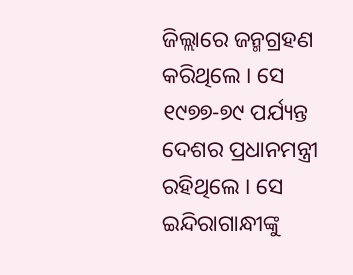ଜିଲ୍ଲାରେ ଜନ୍ମଗ୍ରହଣ କରିଥିଲେ । ସେ ୧୯୭୭-୭୯ ପର୍ଯ୍ୟନ୍ତ ଦେଶର ପ୍ରଧାନମନ୍ତ୍ରୀ ରହିଥିଲେ । ସେ ଇନ୍ଦିରାଗାନ୍ଧୀଙ୍କୁ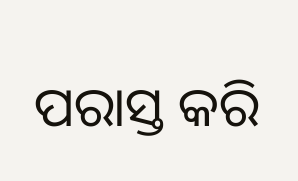ପରାସ୍ତ କରି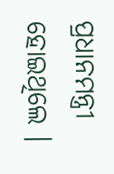ପ୍ରଧାନମନ୍ତ୍ରୀ ହୋଇଥିଲେ ।